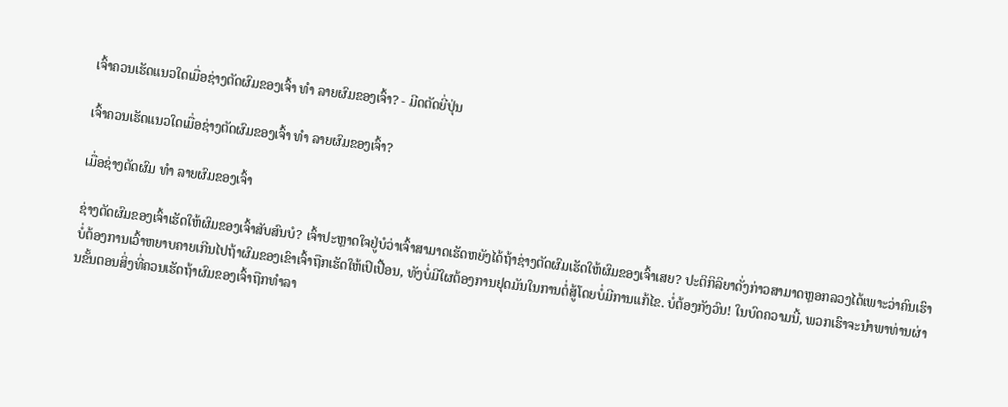ເຈົ້າຄວນເຮັດແນວໃດເມື່ອຊ່າງຕັດຜົມຂອງເຈົ້າ ທຳ ລາຍຜົມຂອງເຈົ້າ? - ມີດຕັດຍີ່ປຸ່ນ

ເຈົ້າຄວນເຮັດແນວໃດເມື່ອຊ່າງຕັດຜົມຂອງເຈົ້າ ທຳ ລາຍຜົມຂອງເຈົ້າ?

ເມື່ອຊ່າງຕັດຜົມ ທຳ ລາຍຜົມຂອງເຈົ້າ

ຊ່າງຕັດຜົມຂອງເຈົ້າເຮັດໃຫ້ຜົມຂອງເຈົ້າສັບສົນບໍ? ເຈົ້າປະຫຼາດໃຈຢູ່ບໍວ່າເຈົ້າສາມາດເຮັດຫຍັງໄດ້ຖ້າຊ່າງຕັດຜົມເຮັດໃຫ້ຜົມຂອງເຈົ້າເສຍ? ປະຕິກິລິຍາດັ່ງກ່າວສາມາດຫຼອກລວງໄດ້ເພາະວ່າຄົນເຮົາບໍ່ຕ້ອງການເວົ້າຫຍາບຄາຍເກີນໄປຖ້າຜົມຂອງເຂົາເຈົ້າຖືກເຮັດໃຫ້ເປິເປື້ອນ, ທັງບໍ່ມີໃຜຕ້ອງການຢຸດມັນໃນການຕໍ່ສູ້ໂດຍບໍ່ມີການແກ້ໄຂ. ບໍ່ຕ້ອງກັງວົນ! ໃນບົດຄວາມນີ້, ພວກເຮົາຈະນໍາພາທ່ານຜ່ານຂັ້ນຕອນສິ່ງທີ່ຄວນເຮັດຖ້າຜົມຂອງເຈົ້າຖືກທໍາລາ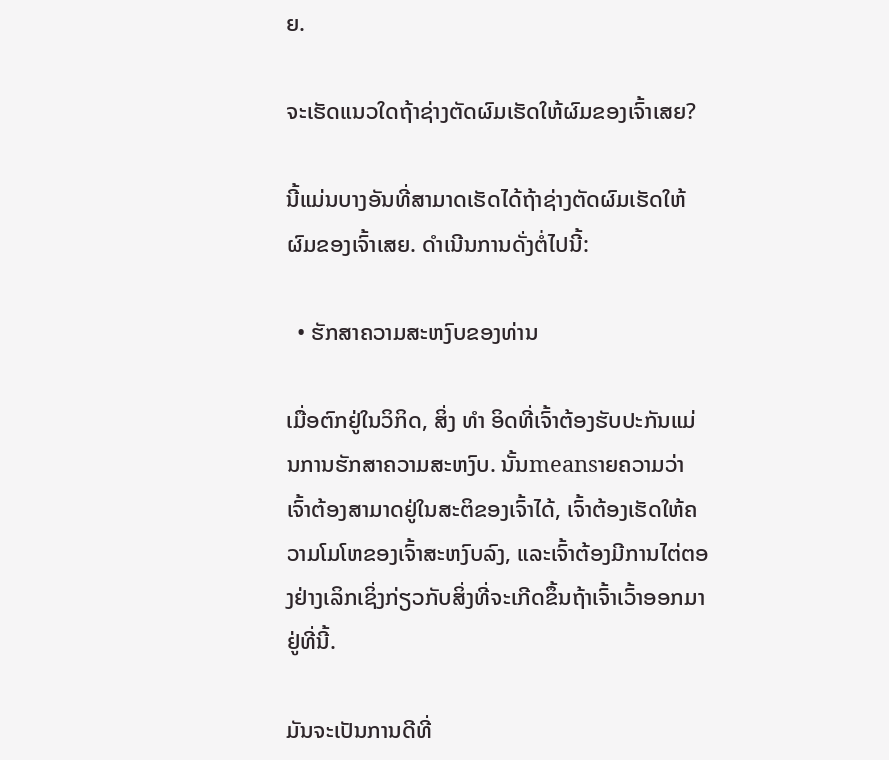ຍ.

ຈະເຮັດແນວໃດຖ້າຊ່າງຕັດຜົມເຮັດໃຫ້ຜົມຂອງເຈົ້າເສຍ?

ນີ້ແມ່ນບາງອັນທີ່ສາມາດເຮັດໄດ້ຖ້າຊ່າງຕັດຜົມເຮັດໃຫ້ຜົມຂອງເຈົ້າເສຍ. ດໍາເນີນການດັ່ງຕໍ່ໄປນີ້:

  • ຮັກສາຄວາມສະຫງົບຂອງທ່ານ

ເມື່ອຕົກຢູ່ໃນວິກິດ, ສິ່ງ ທຳ ອິດທີ່ເຈົ້າຕ້ອງຮັບປະກັນແມ່ນການຮັກສາຄວາມສະຫງົບ. ນັ້ນmeansາຍຄວາມວ່າເຈົ້າຕ້ອງສາມາດຢູ່ໃນສະຕິຂອງເຈົ້າໄດ້, ເຈົ້າຕ້ອງເຮັດໃຫ້ຄວາມໂມໂຫຂອງເຈົ້າສະຫງົບລົງ, ແລະເຈົ້າຕ້ອງມີການໄຕ່ຕອງຢ່າງເລິກເຊິ່ງກ່ຽວກັບສິ່ງທີ່ຈະເກີດຂຶ້ນຖ້າເຈົ້າເວົ້າອອກມາຢູ່ທີ່ນີ້.

ມັນຈະເປັນການດີທີ່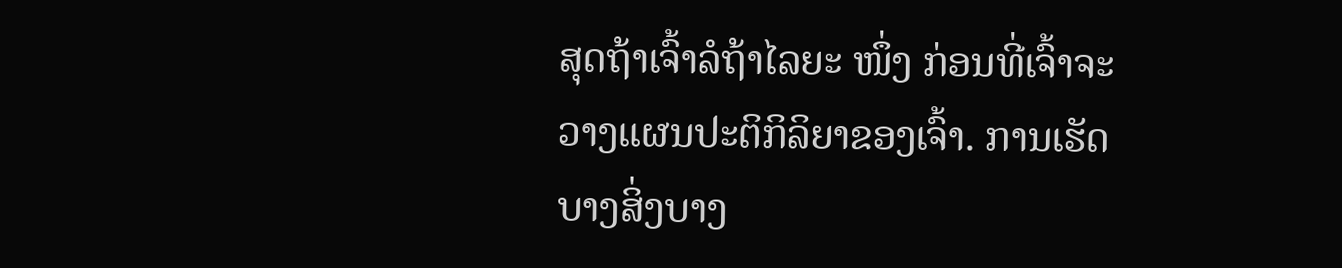ສຸດຖ້າເຈົ້າລໍຖ້າໄລຍະ ໜຶ່ງ ກ່ອນທີ່ເຈົ້າຈະວາງແຜນປະຕິກິລິຍາຂອງເຈົ້າ. ການເຮັດບາງສິ່ງບາງ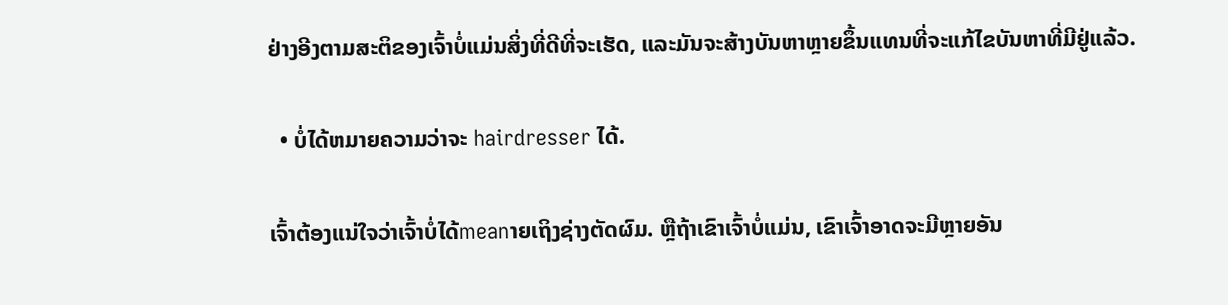ຢ່າງອີງຕາມສະຕິຂອງເຈົ້າບໍ່ແມ່ນສິ່ງທີ່ດີທີ່ຈະເຮັດ, ແລະມັນຈະສ້າງບັນຫາຫຼາຍຂຶ້ນແທນທີ່ຈະແກ້ໄຂບັນຫາທີ່ມີຢູ່ແລ້ວ.

  • ບໍ່ໄດ້ຫມາຍຄວາມວ່າຈະ hairdresser ໄດ້.

ເຈົ້າຕ້ອງແນ່ໃຈວ່າເຈົ້າບໍ່ໄດ້meanາຍເຖິງຊ່າງຕັດຜົມ. ຫຼືຖ້າເຂົາເຈົ້າບໍ່ແມ່ນ, ເຂົາເຈົ້າອາດຈະມີຫຼາຍອັນ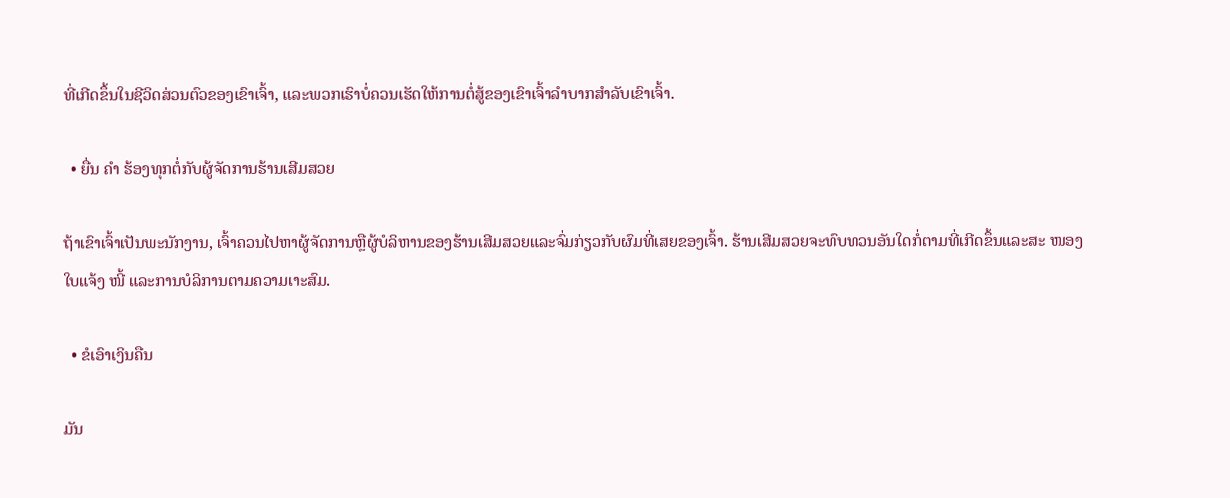ທີ່ເກີດຂຶ້ນໃນຊີວິດສ່ວນຕົວຂອງເຂົາເຈົ້າ, ແລະພວກເຮົາບໍ່ຄວນເຮັດໃຫ້ການຕໍ່ສູ້ຂອງເຂົາເຈົ້າລໍາບາກສໍາລັບເຂົາເຈົ້າ.

  • ຍື່ນ ຄຳ ຮ້ອງທຸກຕໍ່ກັບຜູ້ຈັດການຮ້ານເສີມສວຍ

ຖ້າເຂົາເຈົ້າເປັນພະນັກງານ, ເຈົ້າຄວນໄປຫາຜູ້ຈັດການຫຼືຜູ້ບໍລິຫານຂອງຮ້ານເສີມສວຍແລະຈົ່ມກ່ຽວກັບຜົມທີ່ເສຍຂອງເຈົ້າ. ຮ້ານເສີມສວຍຈະທົບທວນອັນໃດກໍ່ຕາມທີ່ເກີດຂຶ້ນແລະສະ ໜອງ ໃບແຈ້ງ ໜີ້ ແລະການບໍລິການຕາມຄວາມເາະສົມ.

  • ຂໍເອົາເງິນຄືນ

ມັນ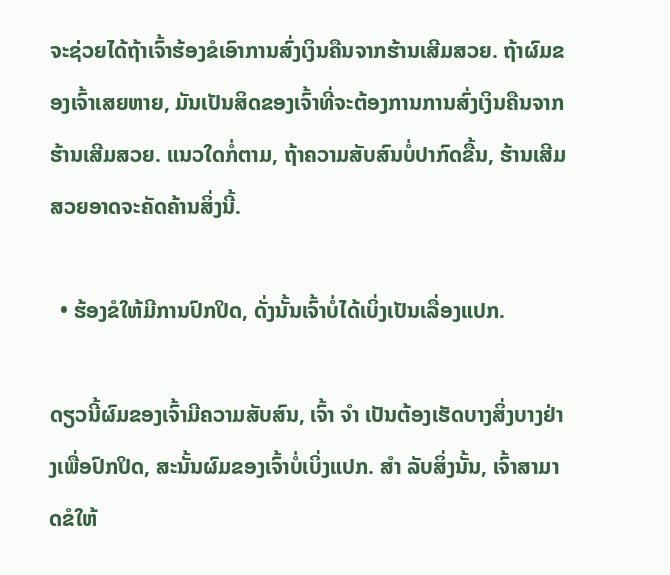ຈະຊ່ວຍໄດ້ຖ້າເຈົ້າຮ້ອງຂໍເອົາການສົ່ງເງິນຄືນຈາກຮ້ານເສີມສວຍ. ຖ້າຜົມຂອງເຈົ້າເສຍຫາຍ, ມັນເປັນສິດຂອງເຈົ້າທີ່ຈະຕ້ອງການການສົ່ງເງິນຄືນຈາກຮ້ານເສີມສວຍ. ແນວໃດກໍ່ຕາມ, ຖ້າຄວາມສັບສົນບໍ່ປາກົດຂື້ນ, ຮ້ານເສີມສວຍອາດຈະຄັດຄ້ານສິ່ງນີ້.

  • ຮ້ອງຂໍໃຫ້ມີການປົກປິດ, ດັ່ງນັ້ນເຈົ້າບໍ່ໄດ້ເບິ່ງເປັນເລື່ອງແປກ.

ດຽວນີ້ຜົມຂອງເຈົ້າມີຄວາມສັບສົນ, ເຈົ້າ ຈຳ ເປັນຕ້ອງເຮັດບາງສິ່ງບາງຢ່າງເພື່ອປົກປິດ, ສະນັ້ນຜົມຂອງເຈົ້າບໍ່ເບິ່ງແປກ. ສຳ ລັບສິ່ງນັ້ນ, ເຈົ້າສາມາດຂໍໃຫ້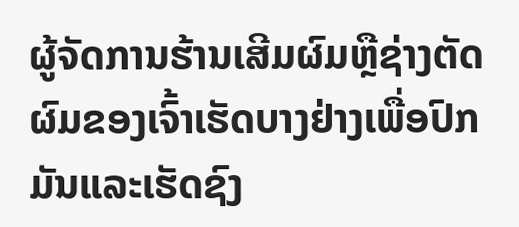ຜູ້ຈັດການຮ້ານເສີມຜົມຫຼືຊ່າງຕັດຜົມຂອງເຈົ້າເຮັດບາງຢ່າງເພື່ອປົກມັນແລະເຮັດຊົງ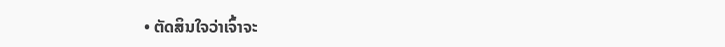• ຕັດສິນໃຈວ່າເຈົ້າຈະ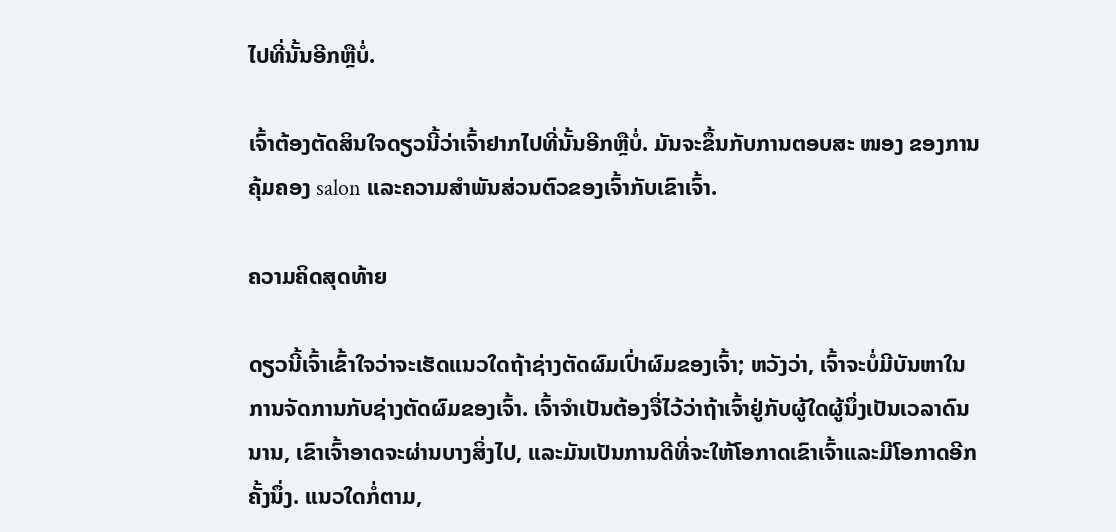ໄປທີ່ນັ້ນອີກຫຼືບໍ່.

ເຈົ້າຕ້ອງຕັດສິນໃຈດຽວນີ້ວ່າເຈົ້າຢາກໄປທີ່ນັ້ນອີກຫຼືບໍ່. ມັນຈະຂຶ້ນກັບການຕອບສະ ໜອງ ຂອງການຄຸ້ມຄອງ salon ແລະຄວາມສໍາພັນສ່ວນຕົວຂອງເຈົ້າກັບເຂົາເຈົ້າ.

ຄວາມຄິດສຸດທ້າຍ

ດຽວນີ້ເຈົ້າເຂົ້າໃຈວ່າຈະເຮັດແນວໃດຖ້າຊ່າງຕັດຜົມເປົ່າຜົມຂອງເຈົ້າ; ຫວັງວ່າ, ເຈົ້າຈະບໍ່ມີບັນຫາໃນການຈັດການກັບຊ່າງຕັດຜົມຂອງເຈົ້າ. ເຈົ້າຈໍາເປັນຕ້ອງຈື່ໄວ້ວ່າຖ້າເຈົ້າຢູ່ກັບຜູ້ໃດຜູ້ນຶ່ງເປັນເວລາດົນນານ, ເຂົາເຈົ້າອາດຈະຜ່ານບາງສິ່ງໄປ, ແລະມັນເປັນການດີທີ່ຈະໃຫ້ໂອກາດເຂົາເຈົ້າແລະມີໂອກາດອີກຄັ້ງນຶ່ງ. ແນວໃດກໍ່ຕາມ,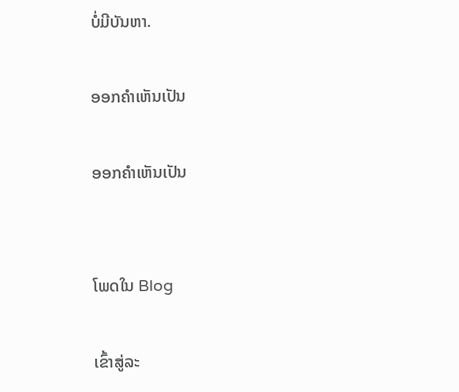ບໍ່ມີບັນຫາ.

ອອກຄໍາເຫັນເປັນ

ອອກຄໍາເຫັນເປັນ


ໂພດໃນ Blog

ເຂົ້າສູ່ລະ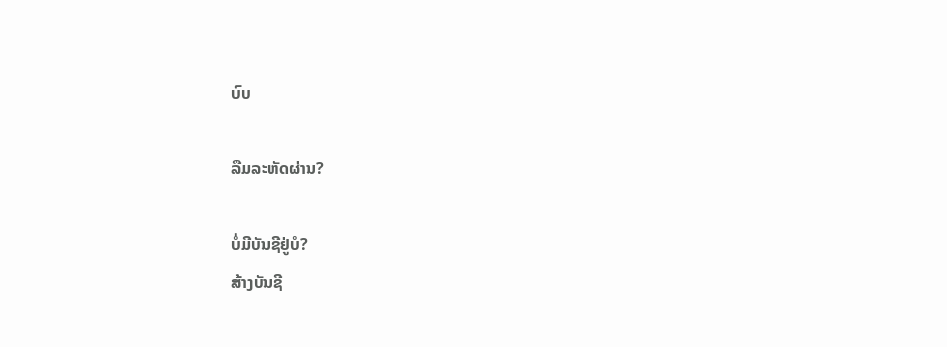ບົບ

ລືມລະຫັດຜ່ານ?

ບໍ່ມີບັນຊີຢູ່ບໍ?
ສ້າງບັນຊີ